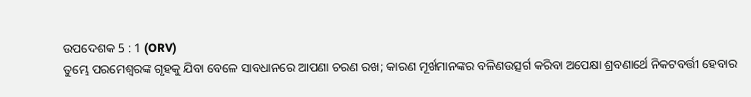ଉପଦେଶକ 5 : 1 (ORV)
ତୁମ୍ଭେ ପରମେଶ୍ଵରଙ୍କ ଗୃହକୁ ଯିବା ବେଳେ ସାବଧାନରେ ଆପଣା ଚରଣ ରଖ; କାରଣ ମୂର୍ଖମାନଙ୍କର ବଳିଣଉତ୍ସର୍ଗ କରିବା ଅପେକ୍ଷା ଶ୍ରବଣାର୍ଥେ ନିକଟବର୍ତ୍ତୀ ହେବାର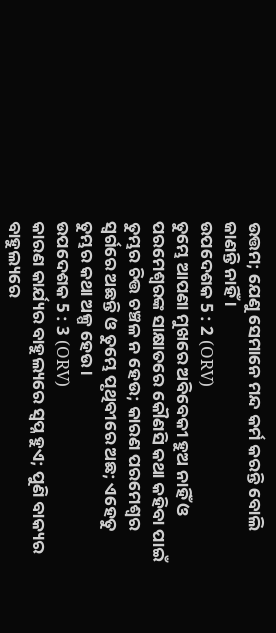ଉତ୍ତମ; ଯେଣୁ ସେମାନେ ମନ୍ଦ କର୍ମ କରନ୍ତି ବୋଲି ଜାଣନ୍ତି ନାହିଁ ।
ଉପଦେଶକ 5 : 2 (ORV)
ତୁମ୍ଭେ ଆପଣା ମୁଖରେ ଅବିବେକୀ ହୁଅ ନାହିଁ ଓ ପରମେଶ୍ଵରଙ୍କ ସାକ୍ଷାତରେ କୌଣସି କଥା କହିବା ପାଇଁ ତୁମ୍ଭର ଚିତ୍ତ ଚଞ୍ଚଳ ନ ହେଉ; କାରଣ ପରମେଶ୍ଵର ସ୍ଵର୍ଗରେ ଅଛନ୍ତି ଓ ତୁମ୍ଭେ ପୃଥିବୀରେ ଅଛ; ଏହେତୁ ତୁମ୍ଭର କଥା ଅଳ୍ପ ହେଉ ।
ଉପଦେଶକ 5 : 3 (ORV)
କାରଣ କାର୍ଯ୍ୟର ବାହୁଲ୍ୟରେ ସ୍ଵପ୍ନ ହୁଏ; ପୁଣି ବାକ୍ୟର ବାହୁଲ୍ୟରେ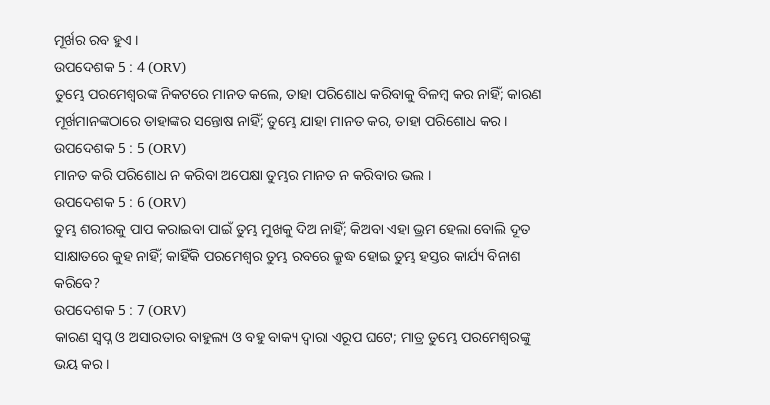ମୂର୍ଖର ରବ ହୁଏ ।
ଉପଦେଶକ 5 : 4 (ORV)
ତୁମ୍ଭେ ପରମେଶ୍ଵରଙ୍କ ନିକଟରେ ମାନତ କଲେ, ତାହା ପରିଶୋଧ କରିବାକୁ ବିଳମ୍ଵ କର ନାହିଁ; କାରଣ ମୂର୍ଖମାନଙ୍କଠାରେ ତାହାଙ୍କର ସନ୍ତୋଷ ନାହିଁ; ତୁମ୍ଭେ ଯାହା ମାନତ କର, ତାହା ପରିଶୋଧ କର ।
ଉପଦେଶକ 5 : 5 (ORV)
ମାନତ କରି ପରିଶୋଧ ନ କରିବା ଅପେକ୍ଷା ତୁମ୍ଭର ମାନତ ନ କରିବାର ଭଲ ।
ଉପଦେଶକ 5 : 6 (ORV)
ତୁମ୍ଭ ଶରୀରକୁ ପାପ କରାଇବା ପାଇଁ ତୁମ୍ଭ ମୁଖକୁ ଦିଅ ନାହିଁ; କିଅବା ଏହା ଭ୍ରମ ହେଲା ବୋଲି ଦୂତ ସାକ୍ଷାତରେ କୁହ ନାହିଁ; କାହିଁକି ପରମେଶ୍ଵର ତୁମ୍ଭ ରବରେ କ୍ରୁଦ୍ଧ ହୋଇ ତୁମ୍ଭ ହସ୍ତର କାର୍ଯ୍ୟ ବିନାଶ କରିବେ?
ଉପଦେଶକ 5 : 7 (ORV)
କାରଣ ସ୍ଵପ୍ନ ଓ ଅସାରତାର ବାହୁଲ୍ୟ ଓ ବହୁ ବାକ୍ୟ ଦ୍ଵାରା ଏରୂପ ଘଟେ; ମାତ୍ର ତୁମ୍ଭେ ପରମେଶ୍ଵରଙ୍କୁ ଭୟ କର ।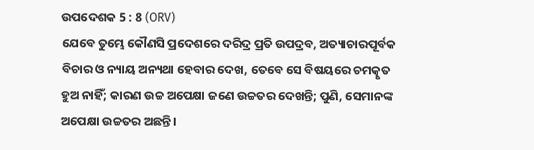ଉପଦେଶକ 5 : 8 (ORV)
ଯେବେ ତୁମ୍ଭେ କୌଣସି ପ୍ରଦେଶରେ ଦରିଦ୍ର ପ୍ରତି ଉପଦ୍ରବ, ଅତ୍ୟାଚାରପୂର୍ବକ ବିଚାର ଓ ନ୍ୟାୟ ଅନ୍ୟଥା ହେବାର ଦେଖ, ତେବେ ସେ ବିଷୟରେ ଚମତ୍କୃତ ହୁଅ ନାହିଁ; କାରଣ ଉଚ୍ଚ ଅପେକ୍ଷା ଜଣେ ଉଚ୍ଚତର ଦେଖନ୍ତି; ପୁଣି, ସେମାନଙ୍କ ଅପେକ୍ଷା ଉଚ୍ଚତର ଅଛନ୍ତି ।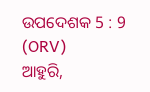ଉପଦେଶକ 5 : 9 (ORV)
ଆହୁରି,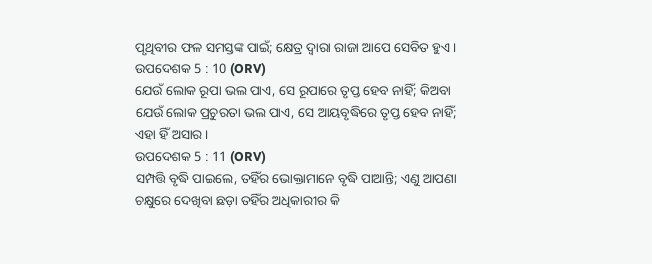ପୃଥିବୀର ଫଳ ସମସ୍ତଙ୍କ ପାଇଁ; କ୍ଷେତ୍ର ଦ୍ଵାରା ରାଜା ଆପେ ସେବିତ ହୁଏ ।
ଉପଦେଶକ 5 : 10 (ORV)
ଯେଉଁ ଲୋକ ରୂପା ଭଲ ପାଏ, ସେ ରୂପାରେ ତୃପ୍ତ ହେବ ନାହିଁ; କିଅବା ଯେଉଁ ଲୋକ ପ୍ରଚୁରତା ଭଲ ପାଏ, ସେ ଆୟବୃଦ୍ଧିରେ ତୃପ୍ତ ହେବ ନାହିଁ; ଏହା ହିଁ ଅସାର ।
ଉପଦେଶକ 5 : 11 (ORV)
ସମ୍ପତ୍ତି ବୃଦ୍ଧି ପାଇଲେ, ତହିଁର ଭୋକ୍ତାମାନେ ବୃଦ୍ଧି ପାଆନ୍ତି; ଏଣୁ ଆପଣା ଚକ୍ଷୁରେ ଦେଖିବା ଛଡ଼ା ତହିଁର ଅଧିକାରୀର କି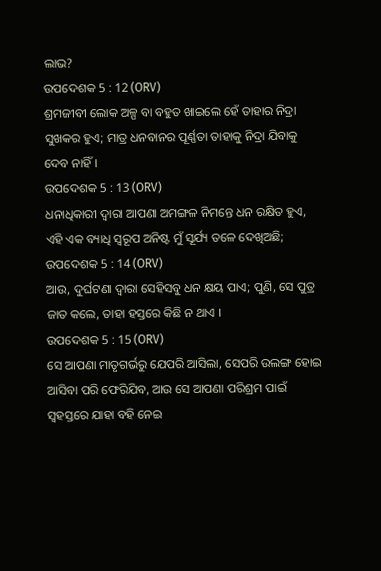ଲାଭ?
ଉପଦେଶକ 5 : 12 (ORV)
ଶ୍ରମଜୀବୀ ଲୋକ ଅଳ୍ପ ବା ବହୁତ ଖାଇଲେ ହେଁ ତାହାର ନିଦ୍ରା ସୁଖକର ହୁଏ; ମାତ୍ର ଧନବାନର ପୂର୍ଣ୍ଣତା ତାହାକୁ ନିଦ୍ରା ଯିବାକୁ ଦେବ ନାହିଁ ।
ଉପଦେଶକ 5 : 13 (ORV)
ଧନାଧିକାରୀ ଦ୍ଵାରା ଆପଣା ଅମଙ୍ଗଳ ନିମନ୍ତେ ଧନ ରକ୍ଷିତ ହୁଏ, ଏହି ଏକ ବ୍ୟାଧି ସ୍ଵରୂପ ଅନିଷ୍ଟ ମୁଁ ସୂର୍ଯ୍ୟ ତଳେ ଦେଖିଅଛି;
ଉପଦେଶକ 5 : 14 (ORV)
ଆଉ, ଦୁର୍ଘଟଣା ଦ୍ଵାରା ସେହିସବୁ ଧନ କ୍ଷୟ ପାଏ; ପୁଣି, ସେ ପୁତ୍ର ଜାତ କଲେ, ତାହା ହସ୍ତରେ କିଛି ନ ଥାଏ ।
ଉପଦେଶକ 5 : 15 (ORV)
ସେ ଆପଣା ମାତୃଗର୍ଭରୁ ଯେପରି ଆସିଲା, ସେପରି ଉଲଙ୍ଗ ହୋଇ ଆସିବା ପରି ଫେରିଯିବ, ଆଉ ସେ ଆପଣା ପରିଶ୍ରମ ପାଇଁ ସ୍ଵହସ୍ତରେ ଯାହା ବହି ନେଇ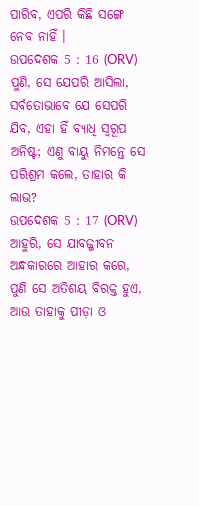ପାରିବ, ଏପରି କିଛି ସଙ୍ଗେ ନେବ ନାହିଁ ।
ଉପଦେଶକ 5 : 16 (ORV)
ପୁଣି, ସେ ଯେପରି ଆସିଲା, ସର୍ବତୋଭାବେ ଯେ ସେପରି ଯିବ, ଏହା ହିଁ ବ୍ୟାଧି ସ୍ଵରୂପ ଅନିଷ୍ଟ; ଏଣୁ ବାୟୁ ନିମନ୍ତେ ସେ ପରିଶ୍ରମ କଲେ, ତାହାର କି ଲାଭ?
ଉପଦେଶକ 5 : 17 (ORV)
ଆହୁରି, ସେ ଯାବଜ୍ଜୀବନ ଅନ୍ଧକାରରେ ଆହାର କରେ, ପୁଣି ସେ ଅତିଶୟ ବିରକ୍ତ ହୁଏ, ଆଉ ତାହାକୁ ପୀଡ଼ା ଓ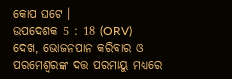କୋପ ଘଟେ ।
ଉପଦେଶକ 5 : 18 (ORV)
ଦେଖ, ଭୋଜନପାନ କରିବାର ଓ ପରମେଶ୍ଵରଙ୍କ ଦତ୍ତ ପରମାୟୁ ମଧ୍ୟରେ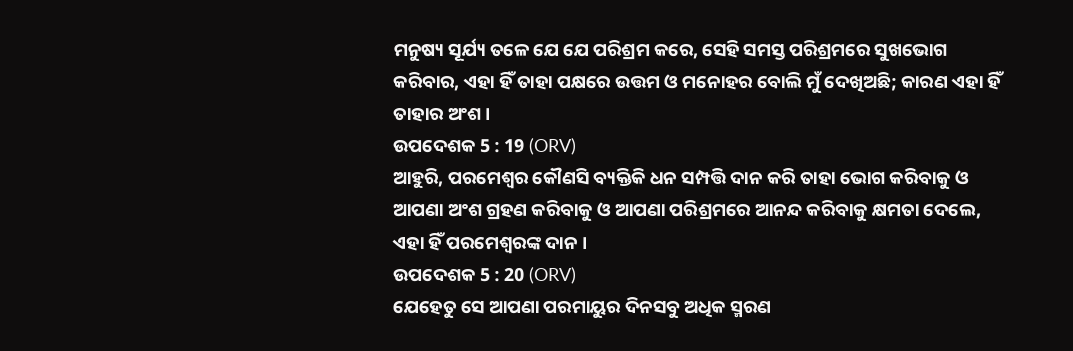ମନୁଷ୍ୟ ସୂର୍ଯ୍ୟ ତଳେ ଯେ ଯେ ପରିଶ୍ରମ କରେ, ସେହି ସମସ୍ତ ପରିଶ୍ରମରେ ସୁଖଭୋଗ କରିବାର, ଏହା ହିଁ ତାହା ପକ୍ଷରେ ଉତ୍ତମ ଓ ମନୋହର ବୋଲି ମୁଁ ଦେଖିଅଛି; କାରଣ ଏହା ହିଁ ତାହାର ଅଂଶ ।
ଉପଦେଶକ 5 : 19 (ORV)
ଆହୁରି, ପରମେଶ୍ଵର କୌଣସି ବ୍ୟକ୍ତିକି ଧନ ସମ୍ପତ୍ତି ଦାନ କରି ତାହା ଭୋଗ କରିବାକୁ ଓ ଆପଣା ଅଂଶ ଗ୍ରହଣ କରିବାକୁ ଓ ଆପଣା ପରିଶ୍ରମରେ ଆନନ୍ଦ କରିବାକୁ କ୍ଷମତା ଦେଲେ, ଏହା ହିଁ ପରମେଶ୍ଵରଙ୍କ ଦାନ ।
ଉପଦେଶକ 5 : 20 (ORV)
ଯେହେତୁ ସେ ଆପଣା ପରମାୟୁର ଦିନସବୁ ଅଧିକ ସ୍ମରଣ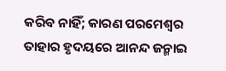କରିବ ନାହିଁ; କାରଣ ପରମେଶ୍ଵର ତାହାର ହୃଦୟରେ ଆନନ୍ଦ ଜନ୍ମାଇ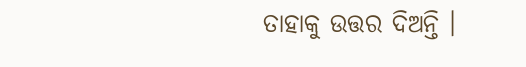ତାହାକୁ ଉତ୍ତର ଦିଅନ୍ତି ।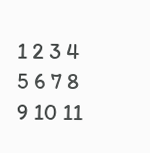1 2 3 4 5 6 7 8 9 10 11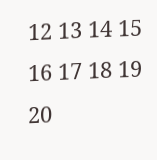12 13 14 15 16 17 18 19 20